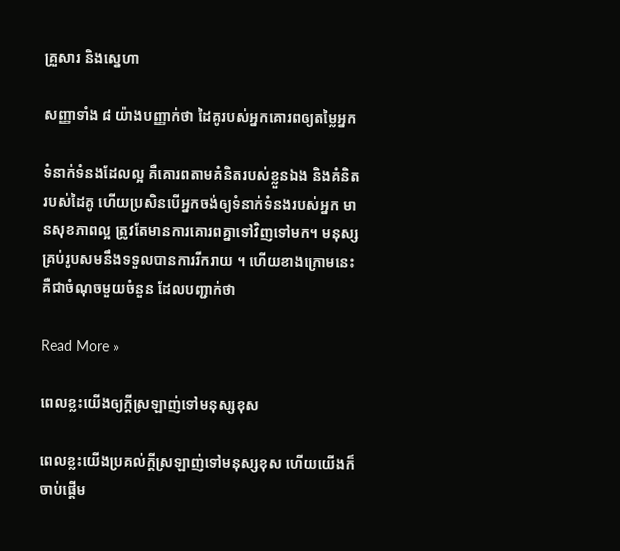គ្រួសារ និងស្នេហា

សញ្ញាទាំង ៨ យ៉ាងបញ្ញាក់ថា ដៃគូរបស់អ្នកគោរពឲ្យតម្លៃអ្នក

ទំនាក់ទំនងដែលល្អ គឺគោរពតាមគំនិតរបស់ខ្លួនឯង និងគំនិតរបស់ដៃគូ ហើយប្រសិនបើអ្នកចង់ឲ្យទំនាក់ទំនងរបស់អ្នក មានសុខភាពល្អ ត្រូវតែមានការគោរពគ្នាទៅវិញទៅមក។ មនុស្សគ្រប់រូបសមនឹងទទួលបានការរីករាយ ។ ហើយខាងក្រោមនេះគឺជាចំណុចមួយចំនួន ដែលបញ្ជាក់ថា

Read More »

ពេលខ្លះយើងឲ្យក្តីស្រឡាញ់ទៅមនុស្សខុស

ពេលខ្លះយើងប្រគល់ក្តីស្រឡាញ់ទៅមនុស្សខុស ហើយយើងក៏ចាប់ផ្តើម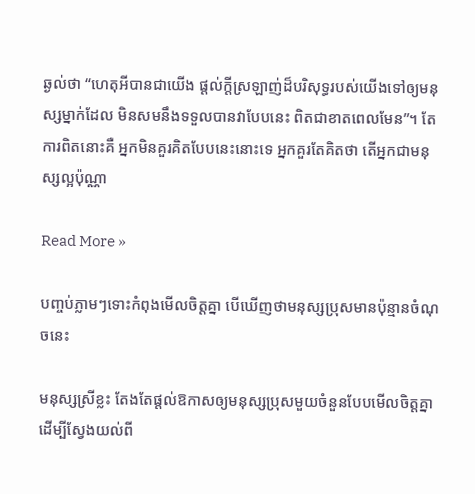ឆ្ងល់ថា “ហេតុអីបានជាយើង ផ្តល់ក្តីស្រឡាញ់ដ៏បរិសុទ្ធរបស់យើងទៅឲ្យមនុស្សម្នាក់ដែល មិនសមនឹងទទួលបានវាបែបនេះ ពិតជាខាតពេលមែន”។ តែការពិតនោះគឺ អ្នកមិនគួរគិតបែបនេះនោះទេ អ្នកគួរតែគិតថា តើអ្នកជាមនុស្សល្អប៉ុណ្ណា

Read More »

បញ្ចប់ភ្លាមៗទោះកំពុងមើលចិត្តគ្នា បើឃើញថាមនុស្សប្រុសមានប៉ុន្មានចំណុចនេះ

មនុស្សស្រីខ្លះ តែងតែផ្តល់ឱកាសឲ្យមនុស្សប្រុសមួយចំនួនបែបមើលចិត្តគ្នា ដើម្បីស្វែងយល់ពី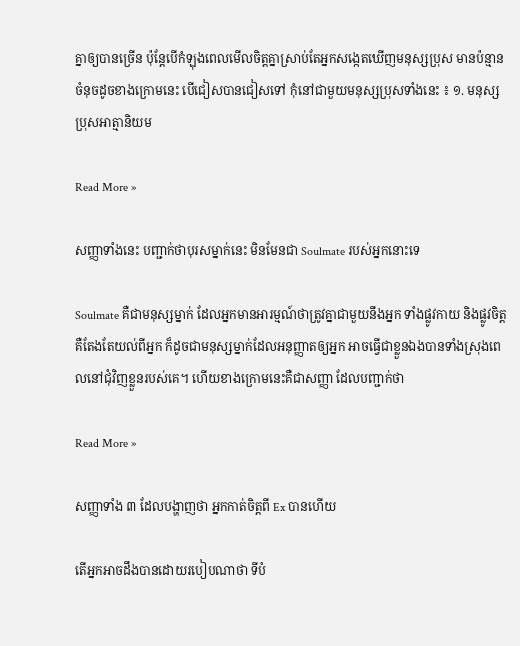គ្នាឲ្យបានច្រើន ប៉ុន្តែបើកំឡុងពេលមើលចិត្តគ្នាស្រាប់តែអ្នកសង្កេតឃើញមនុស្សប្រុស មានប៉ន្មានចំនុចដូចខាងក្រោមនេះ បើជៀសបានជៀសទៅ កុំនៅជាមួយមនុស្សប្រុសទាំងនេះ ៖ ១. មនុស្សប្រុសអាត្មានិយម

Read More »

សញ្ញាទាំងនេះ បញ្ជាក់ថាបុរសម្នាក់នេះ មិនមែនជា Soulmate របស់អ្នកនោះទេ

Soulmate គឺជាមនុស្សម្នាក់ ដែលអ្នកមានអារម្មណ៍ថាត្រូវគ្នាជាមួយនឹងអ្នក ទាំងផ្លូវកាយ និងផ្លូវចិត្ត គឺតែងតែយល់ពីអ្នក ក៏ដូចជាមនុស្សម្នាក់ដែលអនុញ្ញាតឲ្យអ្នក អាចធ្វើជាខ្លួនឯងបានទាំងស្រុងពេលនៅជុំវិញខ្លួនរបស់គេ។ ហើយខាងក្រោមនេះគឺជាសញ្ញា ដែលបញ្ជាក់ថា

Read More »

សញ្ញាទាំង ៣ ដែលបង្ហាញថា អ្នកកាត់ចិត្តពី Ex បានហើយ

តើអ្នកអាចដឹងបានដោយរបៀបណាថា ទីបំ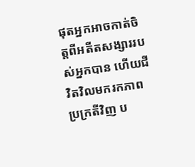ផុតអ្នកអាចកាត់ចិត្តពីអតីតសង្សាររបស់អ្នកបាន ហើយជីវិតវិលមករកភាពប្រក្រតីវិញ ប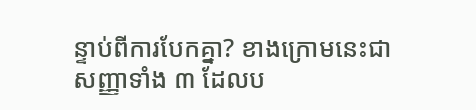ន្ទាប់ពីការបែកគ្នា? ខាងក្រោមនេះជាសញ្ញាទាំង ៣ ដែលប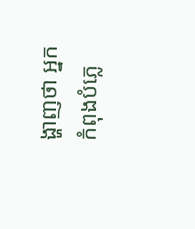ង្ហាញថា អ្នកកំពុងបំភ្លេ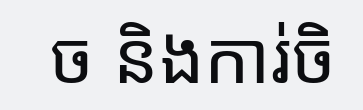ច និងការ់ចិ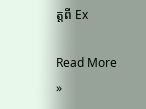ត្តពី Ex

Read More »